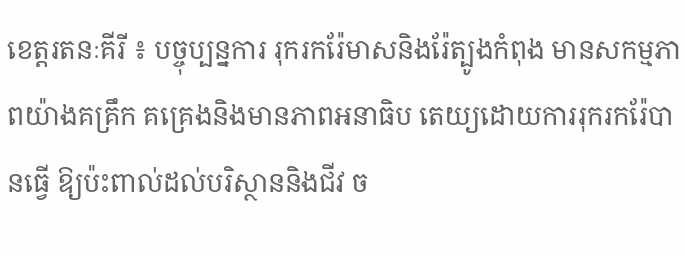ខេត្តរតនៈគីរី ៖ បច្ចុប្បន្នការ រុករករ៉ែមាសនិងរ៉ែត្បូងកំពុង មានសកម្មភាពយ៉ាងគគ្រឹក គគ្រេងនិងមានភាពអនាធិប តេយ្យដោយការរុករករ៉ែបានធ្វើ ឱ្យប៉ះពាល់ដល់បរិស្ថាននិងជីវ ច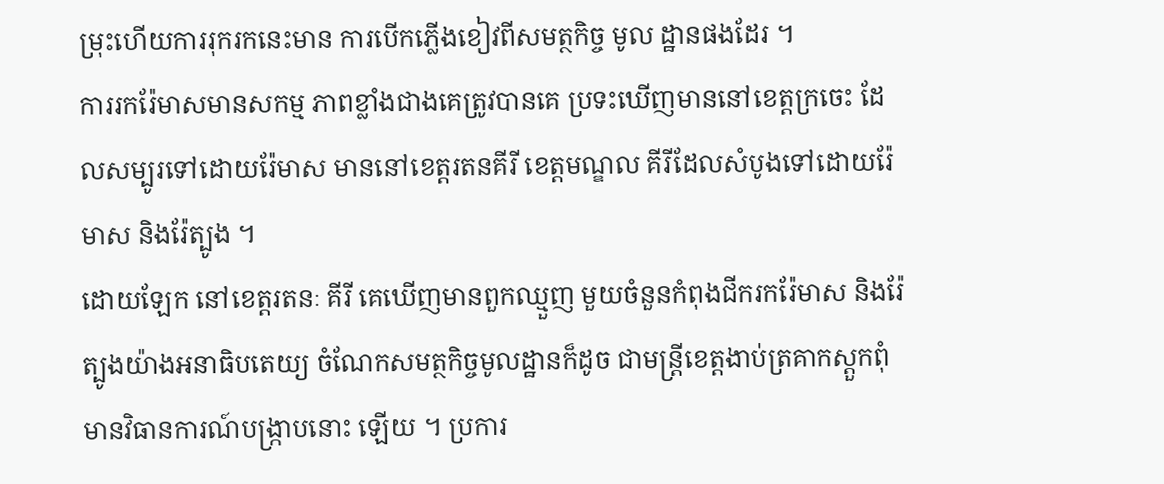ម្រុះហើយការរុករកនេះមាន ការបើកភ្លើងខៀវពីសមត្ថកិច្ច មូល ដ្ឋានផងដែរ ។
ការរករ៉ែមាសមានសកម្ម ភាពខ្លាំងជាងគេត្រូវបានគេ ប្រទះឃើញមាននៅខេត្តក្រចេះ ដែលសម្បូរទៅដោយរ៉ែមាស មាននៅខេត្តរតនគីរី ខេត្តមណ្ឌល គីរីដែលសំបូងទៅដោយរ៉ែមាស និងរ៉ែត្បូង ។
ដោយឡែក នៅខេត្តរតនៈ គីរី គេឃើញមានពួកឈ្មួញ មួយចំនួនកំពុងជីករករ៉ែមាស និងរ៉ែត្បូងយ៉ាងអនាធិបតេយ្យ ចំណែកសមត្ថកិច្ចមូលដ្ឋានក៏ដូច ជាមន្ត្រីខេត្តងាប់ត្រគាកស្តួកពុំ មានវិធានការណ៍បង្ក្រាបនោះ ឡើយ ។ ប្រការ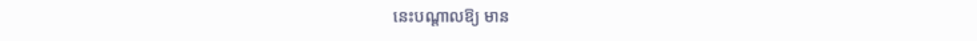នេះបណ្តាលឱ្យ មាន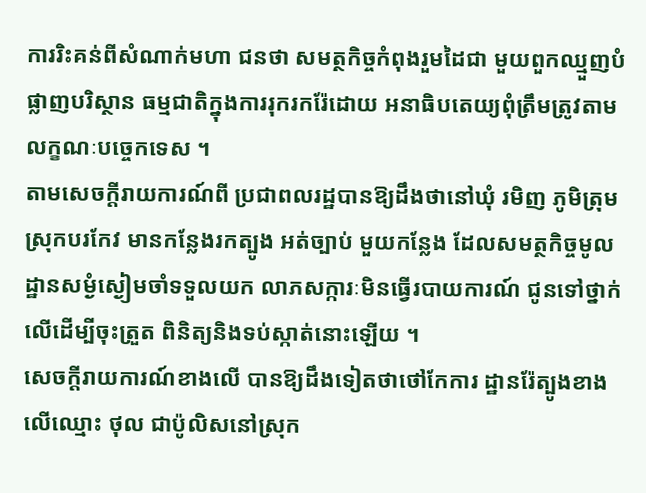ការរិះគន់ពីសំណាក់មហា ជនថា សមត្ថកិច្ចកំពុងរួមដៃជា មួយពួកឈ្មួញបំផ្លាញបរិស្ថាន ធម្មជាតិក្នុងការរុករករ៉ែដោយ អនាធិបតេយ្យពុំត្រឹមត្រូវតាម លក្ខណៈបច្ចេកទេស ។
តាមសេចក្តីរាយការណ៍ពី ប្រជាពលរដ្ឋបានឱ្យដឹងថានៅឃុំ រមិញ ភូមិត្រុម ស្រុកបរកែវ មានកន្លែងរកត្បូង អត់ច្បាប់ មួយកន្លែង ដែលសមត្ថកិច្ចមូល ដ្ឋានសម្ងំស្ងៀមចាំទទួលយក លាភសក្ការៈមិនធ្វើរបាយការណ៍ ជូនទៅថ្នាក់លើដើម្បីចុះត្រួត ពិនិត្យនិងទប់ស្កាត់នោះឡើយ ។
សេចក្តីរាយការណ៍ខាងលើ បានឱ្យដឹងទៀតថាថៅកែការ ដ្ឋានរ៉ែត្បូងខាងលើឈ្មោះ ថុល ជាប៉ូលិសនៅស្រុក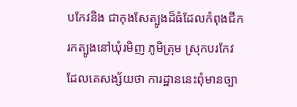បកែវនិង ជាកុងសែត្បូងដ៏ធំដែលកំពុងជីក រកត្បូងនៅឃុំរមិញ ភូមិត្រុម ស្រុកបរកែវ ដែលគេសង្ស័យថា ការដ្ឋាននេះពុំមានច្បា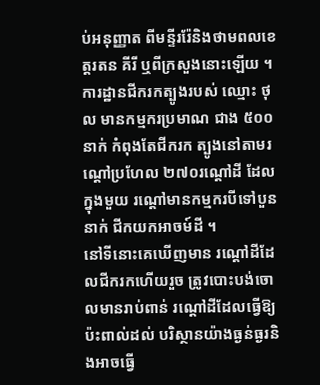ប់អនុញ្ញាត ពីមន្ទីររ៉ែនិងថាមពលខេត្តរតន គីរី ឬពីក្រសួងនោះឡើយ ។
ការដ្ឋានជីករកត្បូងរបស់ ឈ្មោះ ថុល មានកម្មករប្រមាណ ជាង ៥០០នាក់ កំពុងតែជីករក ត្បូងនៅតាមរណ្តៅប្រហែល ២៧០រណ្តៅដី ដែលក្នុងមួយ រណ្តៅមានកម្មករបីទៅបួននាក់ ជីកយកអាចម៍ដី ។
នៅទីនោះគេឃើញមាន រណ្តៅដីដែលជីករកហើយរួច ត្រូវបោះបង់ចោលមានរាប់ពាន់ រណ្តៅដីដែលធ្វើឱ្យប៉ះពាល់ដល់ បរិស្ថានយ៉ាងធ្ងន់ធ្ងរនិងអាចធ្វើ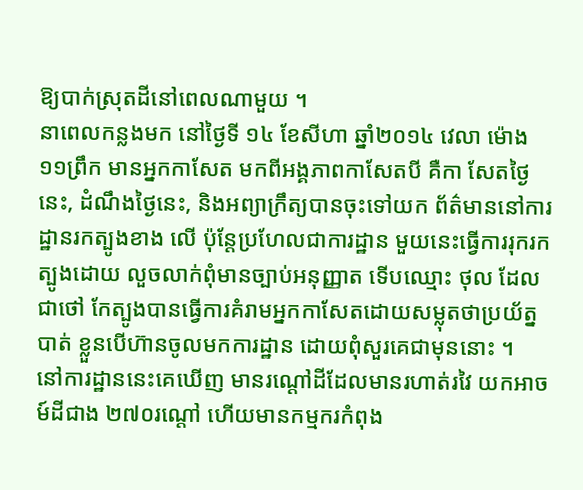ឱ្យបាក់ស្រុតដីនៅពេលណាមួយ ។
នាពេលកន្លងមក នៅថ្ងៃទី ១៤ ខែសីហា ឆ្នាំ២០១៤ វេលា ម៉ោង ១១ព្រឹក មានអ្នកកាសែត មកពីអង្គភាពកាសែតបី គឺកា សែតថ្ងៃនេះ, ដំណឹងថ្ងៃនេះ, និងអព្យាក្រឹត្យបានចុះទៅយក ព័ត៌មាននៅការដ្ឋានរកត្បូងខាង លើ ប៉ុន្តែប្រហែលជាការដ្ឋាន មួយនេះធ្វើការរុករកត្បូងដោយ លួចលាក់ពុំមានច្បាប់អនុញ្ញាត ទើបឈ្មោះ ថុល ដែលជាថៅ កែត្បូងបានធ្វើការគំរាមអ្នកកាសែតដោយសម្លុតថាប្រយ័ត្នបាត់ ខ្លួនបើហ៊ានចូលមកការដ្ឋាន ដោយពុំសួរគេជាមុននោះ ។
នៅការដ្ឋាននេះគេឃើញ មានរណ្តៅដីដែលមានរហាត់រវៃ យកអាចម៍ដីជាង ២៧០រណ្តៅ ហើយមានកម្មករកំពុង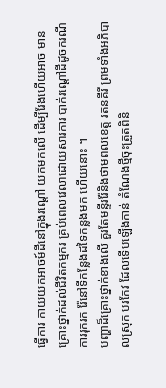ធ្វើការ កាយយកអាចម៍ដីនៅក្នុងរណ្តៅ យកមកលើ ដើម្បីរែងហើយអាច មានគ្រោះថ្នាក់ដល់ជីវិតកម្មករ គ្រប់ពេលវេលាដោយសារការ បាក់រណ្តៅដីដូចករណីការរុករក រ៉ែនៅទីកន្លែងដទៃកន្លងមក ហើយនោះ ។
បញ្ហាដ៏គ្រោះថ្នាក់ខាងលើ គួរតែមន្ទីររ៉ែនិងថាមពលខេត្ត រតនគីរី ព្រមទាំងអភិបាលស្រុក បរកែវ ដែលទើបឡើងកាន់ តំណែងថ្មីចុះត្រួតពិនិ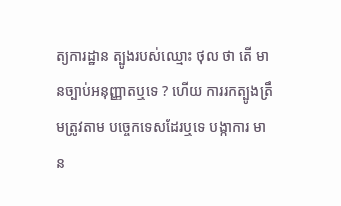ត្យការដ្ឋាន ត្បូងរបស់ឈ្មោះ ថុល ថា តើ មានច្បាប់អនុញ្ញាតឬទេ ? ហើយ ការរកត្បូងត្រឹមត្រូវតាម បច្ចេកទេសដែរឬទេ បង្កាការ មាន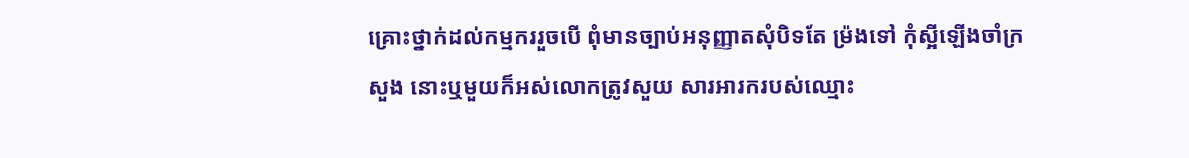គ្រោះថ្នាក់ដល់កម្មកររួចបើ ពុំមានច្បាប់អនុញ្ញាតសុំបិទតែ ម្រ៉ងទៅ កុំស្អីឡើងចាំក្រសួង នោះឬមួយក៏អស់លោកត្រូវសួយ សារអារករបស់ឈ្មោះ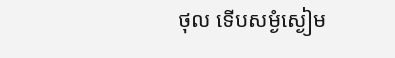ថុល ទើបសម្ងំស្ងៀម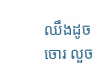ឈឹងដូចចោរ លួច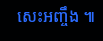សេះអញ្ចឹង ៕